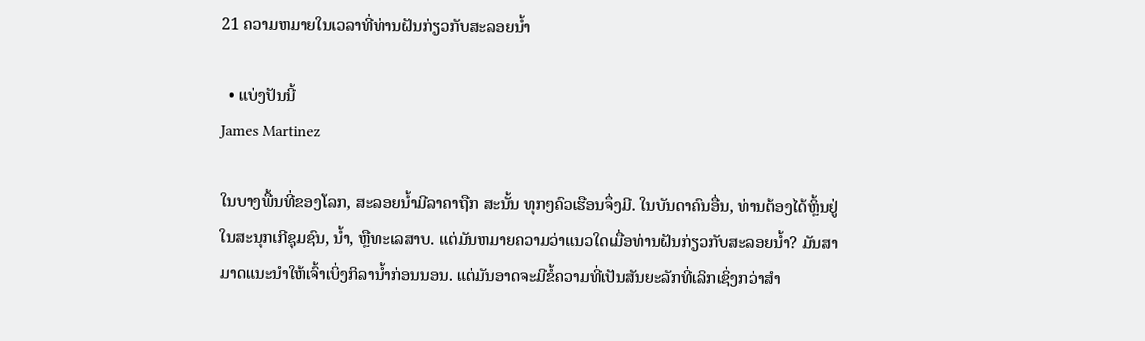21 ຄວາມຫມາຍໃນເວລາທີ່ທ່ານຝັນກ່ຽວກັບສະລອຍນ້ຳ

  • ແບ່ງປັນນີ້
James Martinez

ໃນບາງພື້ນທີ່ຂອງໂລກ, ສະລອຍນ້ຳມີລາຄາຖືກ ສະນັ້ນ ທຸກໆຄົວເຮືອນຈຶ່ງມີ. ໃນບັນດາຄົນອື່ນ, ທ່ານຕ້ອງໄດ້ຫຼິ້ນຢູ່ໃນສະນຸກເກີຊຸມຊົນ, ນ້ຳ, ຫຼືທະເລສາບ. ແຕ່ມັນຫມາຍຄວາມວ່າແນວໃດເມື່ອທ່ານຝັນກ່ຽວກັບສະລອຍນ້ຳ? ມັນສາມາດແນະນໍາໃຫ້ເຈົ້າເບິ່ງກິລານ້ຳກ່ອນນອນ. ແຕ່ມັນອາດຈະມີຂໍ້ຄວາມທີ່ເປັນສັນຍະລັກທີ່ເລິກເຊິ່ງກວ່າສຳ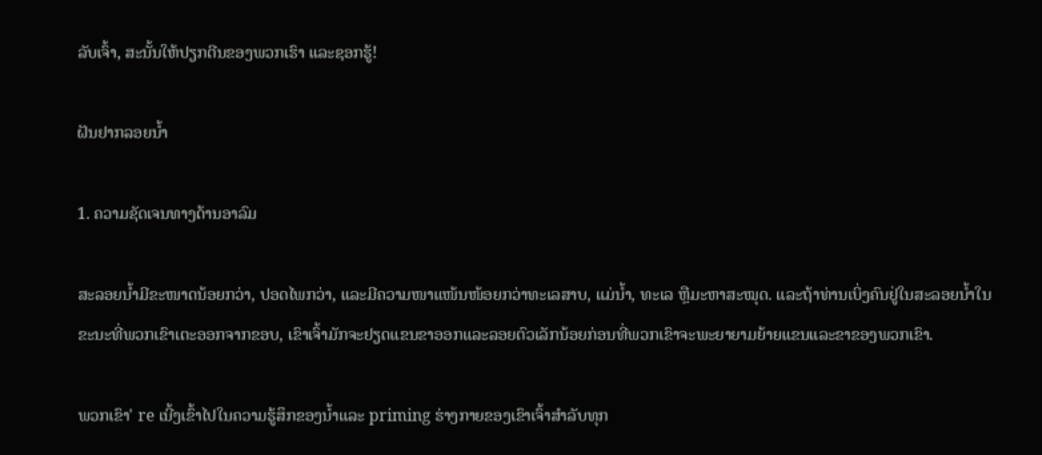ລັບເຈົ້າ, ສະນັ້ນໃຫ້ປຽກຕີນຂອງພວກເຮົາ ແລະຊອກຮູ້!

ຝັນຢາກລອຍນ້ຳ

1. ຄວາມຊັດເຈນທາງດ້ານອາລົມ

ສະລອຍນ້ຳມີຂະໜາດນ້ອຍກວ່າ, ປອດໄພກວ່າ, ແລະມີຄວາມໜາແໜ້ນໜ້ອຍກວ່າທະເລສາບ, ແມ່ນ້ຳ, ທະເລ ຫຼືມະຫາສະໝຸດ. ແລະຖ້າທ່ານເບິ່ງຄົນຢູ່ໃນສະລອຍນ້ຳໃນຂະນະທີ່ພວກເຂົາເຕະອອກຈາກຂອບ, ເຂົາເຈົ້າມັກຈະຢຽດແຂນຂາອອກແລະລອຍຕົວເລັກນ້ອຍກ່ອນທີ່ພວກເຂົາຈະພະຍາຍາມຍ້າຍແຂນແລະຂາຂອງພວກເຂົາ.

ພວກເຂົາ' re ເນີ້ງເຂົ້າໄປໃນຄວາມຮູ້ສຶກຂອງນ້ຳແລະ priming ຮ່າງກາຍຂອງເຂົາເຈົ້າສໍາລັບທຸກ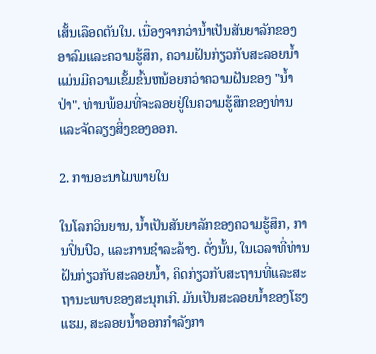ເສັ້ນເລືອດຕັນໃນ. ເນື່ອງຈາກວ່ານ້ຳເປັນສັນຍາລັກຂອງອາລົມແລະຄວາມຮູ້ສຶກ, ຄວາມຝັນກ່ຽວກັບສະລອຍນ້ຳແມ່ນມີຄວາມເຂັ້ມຂົ້ນຫນ້ອຍກວ່າຄວາມຝັນຂອງ "ນ້ຳປ່າ". ທ່ານພ້ອມທີ່ຈະລອຍຢູ່ໃນຄວາມຮູ້ສຶກຂອງທ່ານແລະຈັດລຽງສິ່ງຂອງອອກ.

2. ການອະນາໄມພາຍໃນ

ໃນໂລກວິນຍານ, ນ້ຳເປັນສັນຍາລັກຂອງຄວາມຮູ້ສຶກ, ການປິ່ນປົວ, ແລະການຊໍາລະລ້າງ. ດັ່ງນັ້ນ, ໃນເວລາທີ່ທ່ານຝັນກ່ຽວກັບສະລອຍນ້ຳ, ຄິດກ່ຽວກັບສະຖານທີ່ແລະສະຖານະພາບຂອງສະນຸກເກີ. ມັນເປັນສະລອຍນ້ຳຂອງໂຮງແຮມ, ສະລອຍນ້ຳອອກກຳລັງກາ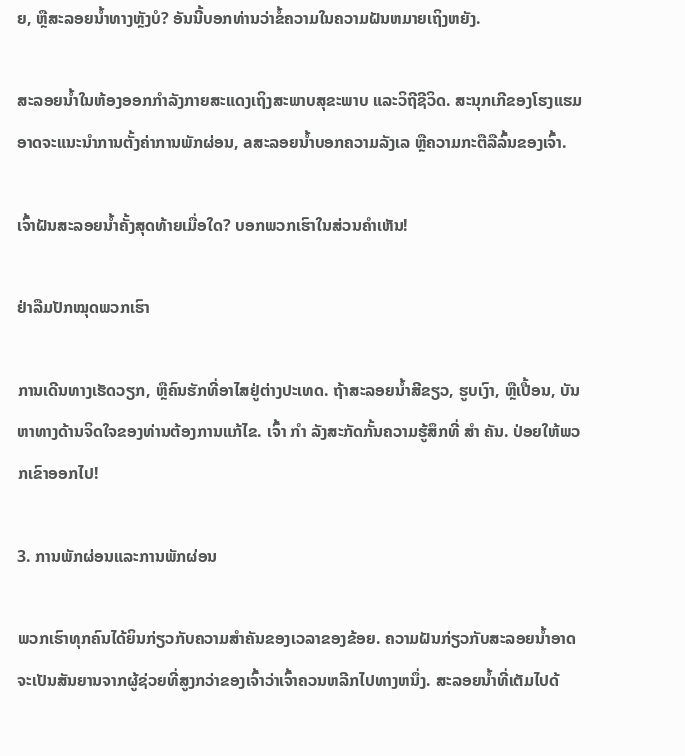ຍ, ຫຼືສະລອຍນ້ຳທາງຫຼັງບໍ? ອັນນີ້ບອກທ່ານວ່າຂໍ້ຄວາມໃນຄວາມຝັນຫມາຍເຖິງຫຍັງ.

ສະລອຍນ້ຳໃນຫ້ອງອອກກຳລັງກາຍສະແດງເຖິງສະພາບສຸຂະພາບ ແລະວິຖີຊີວິດ. ສະນຸກເກີຂອງໂຮງແຮມອາດຈະແນະນໍາການຕັ້ງຄ່າການພັກຜ່ອນ, aສະລອຍນ້ຳບອກຄວາມລັງເລ ຫຼືຄວາມກະຕືລືລົ້ນຂອງເຈົ້າ.

ເຈົ້າຝັນສະລອຍນ້ຳຄັ້ງສຸດທ້າຍເມື່ອໃດ? ບອກພວກເຮົາໃນສ່ວນຄໍາເຫັນ!

ຢ່າລືມປັກໝຸດພວກເຮົາ

ການເດີນທາງເຮັດວຽກ, ຫຼືຄົນຮັກທີ່ອາໄສຢູ່ຕ່າງປະເທດ. ຖ້າສະລອຍນ້ຳສີຂຽວ, ຮູບເງົາ, ຫຼືເປື້ອນ, ບັນຫາທາງດ້ານຈິດໃຈຂອງທ່ານຕ້ອງການແກ້ໄຂ. ເຈົ້າ ກຳ ລັງສະກັດກັ້ນຄວາມຮູ້ສຶກທີ່ ສຳ ຄັນ. ປ່ອຍໃຫ້ພວກເຂົາອອກໄປ!

3. ການພັກຜ່ອນແລະການພັກຜ່ອນ

ພວກເຮົາທຸກຄົນໄດ້ຍິນກ່ຽວກັບຄວາມສໍາຄັນຂອງເວລາຂອງຂ້ອຍ. ຄວາມຝັນກ່ຽວກັບສະລອຍນ້ຳອາດຈະເປັນສັນຍານຈາກຜູ້ຊ່ວຍທີ່ສູງກວ່າຂອງເຈົ້າວ່າເຈົ້າຄວນຫລີກໄປທາງຫນຶ່ງ. ສະລອຍນ້ຳທີ່ເຕັມໄປດ້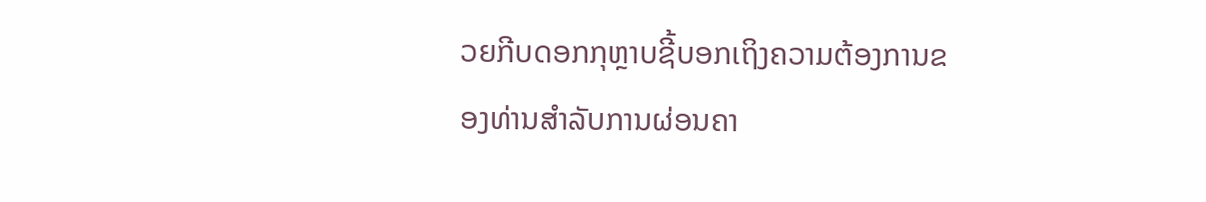ວຍກີບດອກກຸຫຼາບຊີ້ບອກເຖິງຄວາມຕ້ອງການຂອງທ່ານສຳລັບການຜ່ອນຄາ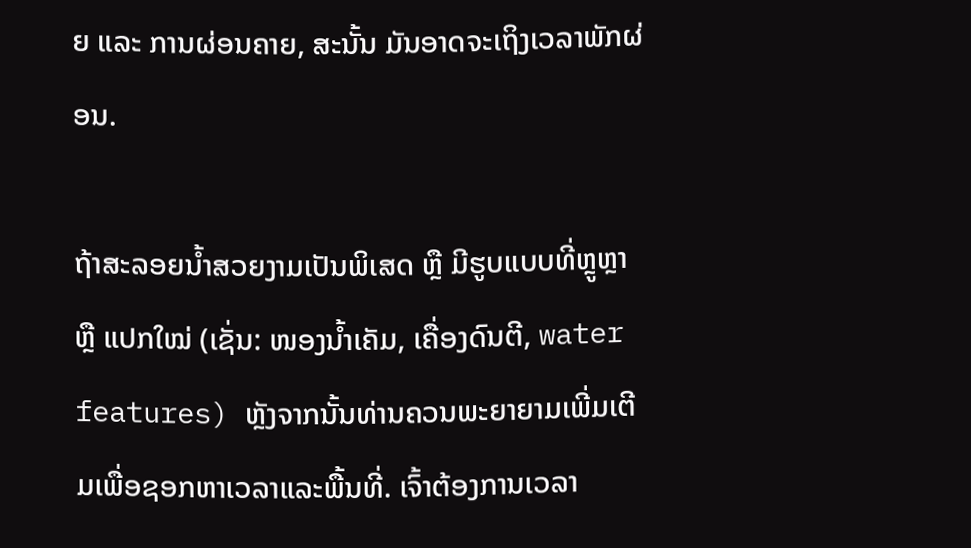ຍ ແລະ ການຜ່ອນຄາຍ, ສະນັ້ນ ມັນອາດຈະເຖິງເວລາພັກຜ່ອນ.

ຖ້າສະລອຍນ້ຳສວຍງາມເປັນພິເສດ ຫຼື ມີຮູບແບບທີ່ຫຼູຫຼາ ຫຼື ແປກໃໝ່ (ເຊັ່ນ: ໜອງນ້ຳເຄັມ, ເຄື່ອງດົນຕີ, water features) ຫຼັງຈາກນັ້ນທ່ານຄວນພະຍາຍາມເພີ່ມເຕີມເພື່ອຊອກຫາເວລາແລະພື້ນທີ່. ເຈົ້າຕ້ອງການເວລາ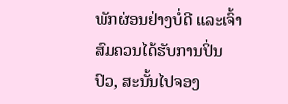ພັກຜ່ອນຢ່າງບໍ່ດີ ແລະເຈົ້າສົມຄວນໄດ້ຮັບການປິ່ນປົວ, ສະນັ້ນໄປຈອງ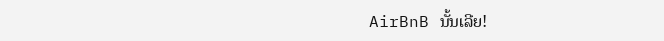AirBnB ນັ້ນເລີຍ!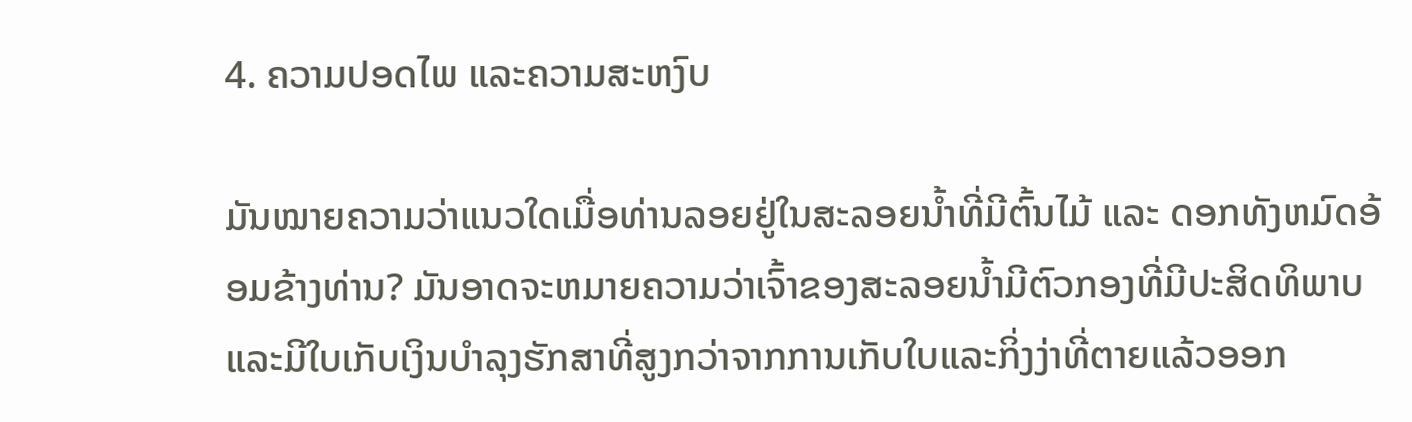4. ຄວາມປອດໄພ ແລະຄວາມສະຫງົບ

ມັນໝາຍຄວາມວ່າແນວໃດເມື່ອທ່ານລອຍຢູ່ໃນສະລອຍນ້ຳທີ່ມີຕົ້ນໄມ້ ແລະ ດອກທັງຫມົດອ້ອມຂ້າງທ່ານ? ມັນອາດຈະຫມາຍຄວາມວ່າເຈົ້າຂອງສະລອຍນ້ຳມີຕົວກອງທີ່ມີປະສິດທິພາບແລະມີໃບເກັບເງິນບໍາລຸງຮັກສາທີ່ສູງກວ່າຈາກການເກັບໃບແລະກິ່ງງ່າທີ່ຕາຍແລ້ວອອກ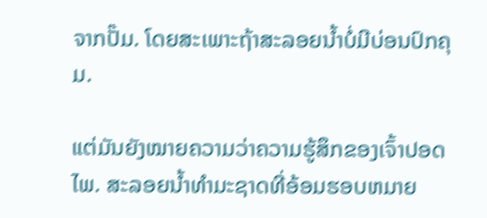ຈາກປັ໊ມ. ໂດຍສະເພາະຖ້າສະລອຍນ້ຳບໍ່ມີບ່ອນປົກຄຸມ.

ແຕ່ມັນຍັງໝາຍຄວາມວ່າຄວາມຮູ້ສຶກຂອງເຈົ້າປອດໄພ. ສະລອຍນ້ຳທໍາມະຊາດທີ່ອ້ອມຮອບຫມາຍ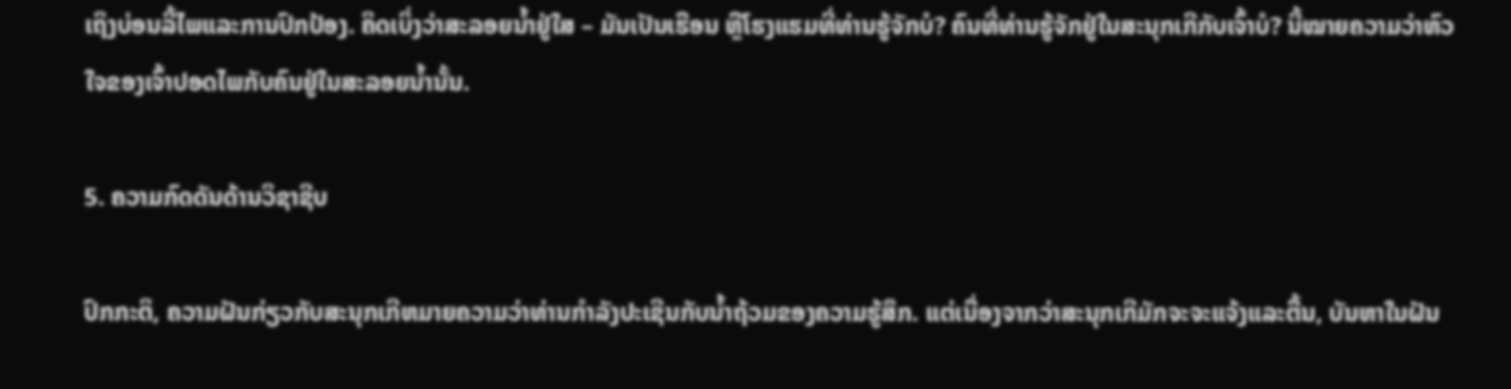ເຖິງບ່ອນລີ້ໄພແລະການປົກປ້ອງ. ຄິດເບິ່ງວ່າສະລອຍນ້ຳຢູ່ໃສ – ມັນເປັນເຮືອນ ຫຼືໂຮງແຮມທີ່ທ່ານຮູ້ຈັກບໍ? ຄົນທີ່ທ່ານຮູ້ຈັກຢູ່ໃນສະນຸກເກີກັບເຈົ້າບໍ? ນີ້ໝາຍຄວາມວ່າຫົວໃຈຂອງເຈົ້າປອດໄພກັບຄົນຢູ່ໃນສະລອຍນໍ້ານັ້ນ.

5. ຄວາມກົດດັນດ້ານວິຊາຊີບ

ປົກກະຕິ, ຄວາມຝັນກ່ຽວກັບສະນຸກເກີຫມາຍຄວາມວ່າທ່ານກໍາລັງປະເຊີນກັບນ້ຳຖ້ວມຂອງຄວາມຮູ້ສຶກ. ແຕ່ເນື່ອງຈາກວ່າສະນຸກເກີມັກຈະຈະແຈ້ງແລະຕື້ນ, ບັນຫາໃນຝັນ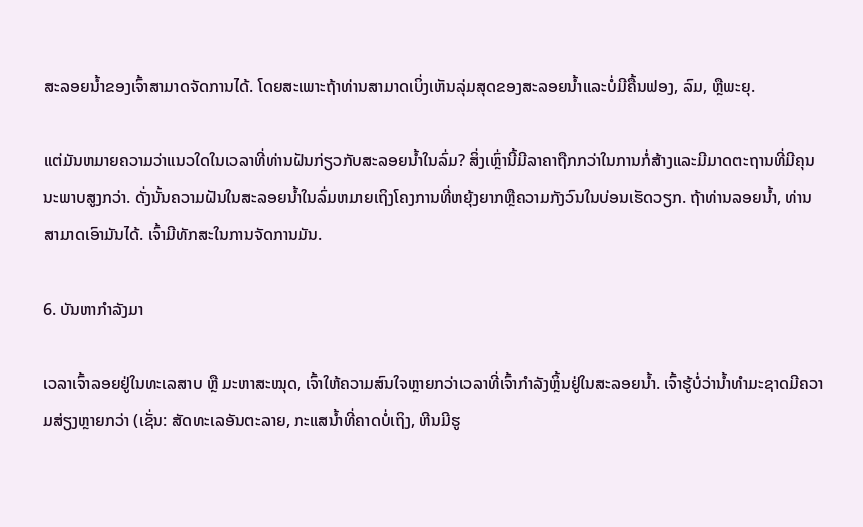ສະລອຍນ້ຳຂອງເຈົ້າສາມາດຈັດການໄດ້. ໂດຍສະເພາະຖ້າທ່ານສາມາດເບິ່ງເຫັນລຸ່ມສຸດຂອງສະລອຍນ້ຳແລະບໍ່ມີຄື້ນຟອງ, ລົມ, ຫຼືພະຍຸ.

ແຕ່ມັນຫມາຍຄວາມວ່າແນວໃດໃນເວລາທີ່ທ່ານຝັນກ່ຽວກັບສະລອຍນ້ຳໃນລົ່ມ? ສິ່ງເຫຼົ່ານີ້ມີລາຄາຖືກກວ່າໃນການກໍ່ສ້າງແລະມີມາດຕະຖານທີ່ມີຄຸນນະພາບສູງກວ່າ. ດັ່ງນັ້ນຄວາມຝັນໃນສະລອຍນ້ຳໃນລົ່ມຫມາຍເຖິງໂຄງການທີ່ຫຍຸ້ງຍາກຫຼືຄວາມກັງວົນໃນບ່ອນເຮັດວຽກ. ຖ້າທ່ານລອຍນ້ຳ, ທ່ານສາມາດເອົາມັນໄດ້. ເຈົ້າມີທັກສະໃນການຈັດການມັນ.

6. ບັນຫາກຳລັງມາ

ເວລາເຈົ້າລອຍຢູ່ໃນທະເລສາບ ຫຼື ມະຫາສະໝຸດ, ເຈົ້າໃຫ້ຄວາມສົນໃຈຫຼາຍກວ່າເວລາທີ່ເຈົ້າກຳລັງຫຼິ້ນຢູ່ໃນສະລອຍນ້ຳ. ເຈົ້າຮູ້ບໍ່ວ່ານໍ້າທຳມະຊາດມີຄວາມສ່ຽງຫຼາຍກວ່າ (ເຊັ່ນ: ສັດທະເລອັນຕະລາຍ, ກະແສນໍ້າທີ່ຄາດບໍ່ເຖິງ, ຫີນມີຮູ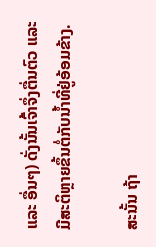ແລະ ອື່ນໆ) ດັ່ງນັ້ນເຈົ້າຈຶ່ງຕື່ນຕົວ ແລະ ມີສະຕິຫຼາຍຂຶ້ນຕໍ່ກັບນໍ້າທີ່ຢູ່ອ້ອມຂ້າງ.

ສະນັ້ນ ຖ້າ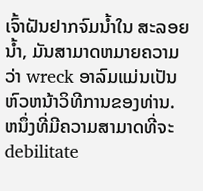ເຈົ້າຝັນຢາກຈົມນໍ້າໃນ ສະລອຍນ້ຳ, ມັນສາມາດຫມາຍຄວາມວ່າ wreck ອາລົມແມ່ນເປັນຫົວຫນ້າວິທີການຂອງທ່ານ. ຫນຶ່ງທີ່ມີຄວາມສາມາດທີ່ຈະ debilitate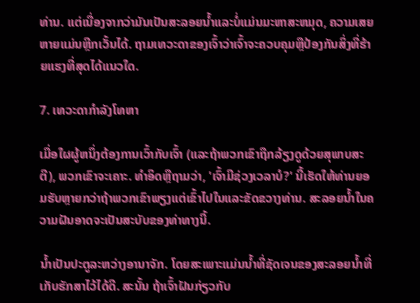ທ່ານ. ແຕ່ເນື່ອງຈາກວ່າມັນເປັນສະລອຍນ້ຳແລະບໍ່ແມ່ນມະຫາສະຫມຸດ, ຄວາມເສຍຫາຍແມ່ນຫຼີກເວັ້ນໄດ້. ຖາມເທວະດາຂອງເຈົ້າວ່າເຈົ້າຈະຄວບຄຸມຫຼືປ້ອງກັນສິ່ງທີ່ຮ້າຍແຮງທີ່ສຸດໄດ້ແນວໃດ.

7. ເທວະດາກໍາລັງໂທຫາ

ເມື່ອໃຜຜູ້ຫນຶ່ງຕ້ອງການເວົ້າກັບເຈົ້າ (ແລະຖ້າພວກເຂົາຖືກລ້ຽງດູດ້ວຍສຸພາບສະຕີ), ພວກເຂົາຈະເຄາະ. ທໍາອິດຫຼືຖາມວ່າ, 'ເຈົ້າມີຊ່ວງເວລາບໍ?' ນີ້ເຮັດໃຫ້ທ່ານຍອມຮັບຫຼາຍກວ່າຖ້າພວກເຂົາພຽງແຕ່ເຂົ້າໄປໃນແລະຂັດຂວາງທ່ານ. ສະລອຍນ້ຳໃນຄວາມຝັນອາດຈະເປັນສະບັບຂອງທ່າທາງນີ້.

ນ້ຳເປັນປະຕູລະຫວ່າງອານາຈັກ. ໂດຍສະເພາະແມ່ນນ້ຳທີ່ຊັດເຈນຂອງສະລອຍນ້ຳທີ່ເກັບຮັກສາໄວ້ໄດ້ດີ. ສະນັ້ນ ຖ້າເຈົ້າຝັນກ່ຽວກັບ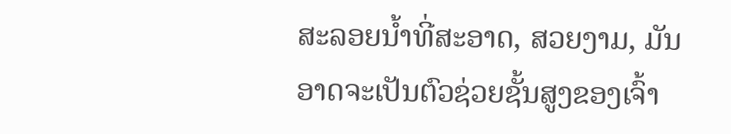ສະລອຍນໍ້າທີ່ສະອາດ, ສວຍງາມ, ມັນອາດຈະເປັນຕົວຊ່ວຍຊັ້ນສູງຂອງເຈົ້າ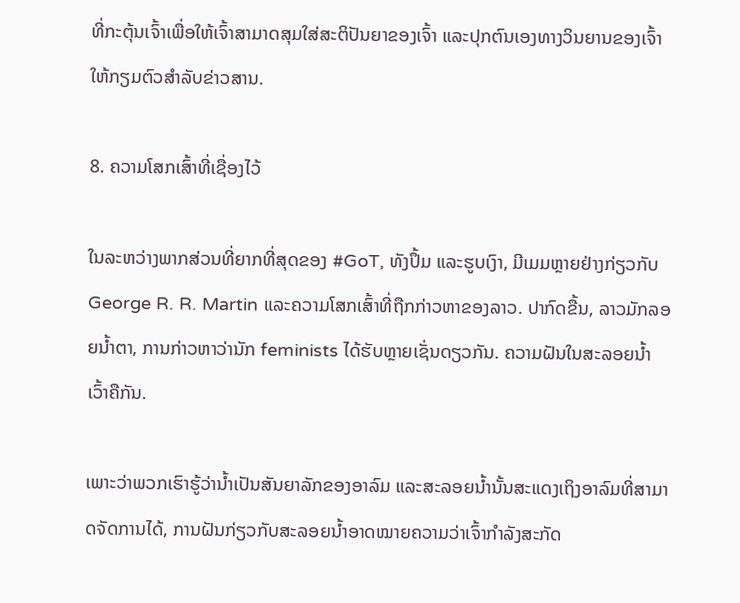ທີ່ກະຕຸ້ນເຈົ້າເພື່ອໃຫ້ເຈົ້າສາມາດສຸມໃສ່ສະຕິປັນຍາຂອງເຈົ້າ ແລະປຸກຕົນເອງທາງວິນຍານຂອງເຈົ້າໃຫ້ກຽມຕົວສຳລັບຂ່າວສານ.

8. ຄວາມໂສກເສົ້າທີ່ເຊື່ອງໄວ້

ໃນລະຫວ່າງພາກສ່ວນທີ່ຍາກທີ່ສຸດຂອງ #GoT, ທັງປຶ້ມ ແລະຮູບເງົາ, ມີເມມຫຼາຍຢ່າງກ່ຽວກັບ George R. R. Martin ແລະຄວາມໂສກເສົ້າທີ່ຖືກກ່າວຫາຂອງລາວ. ປາກົດຂື້ນ, ລາວມັກລອຍນ້ຳຕາ, ການກ່າວຫາວ່ານັກ feminists ໄດ້ຮັບຫຼາຍເຊັ່ນດຽວກັນ. ຄວາມຝັນໃນສະລອຍນ້ຳເວົ້າຄືກັນ.

ເພາະວ່າພວກເຮົາຮູ້ວ່ານ້ຳເປັນສັນຍາລັກຂອງອາລົມ ແລະສະລອຍນ້ຳນັ້ນສະແດງເຖິງອາລົມທີ່ສາມາດຈັດການໄດ້, ການຝັນກ່ຽວກັບສະລອຍນ້ຳອາດໝາຍຄວາມວ່າເຈົ້າກຳລັງສະກັດ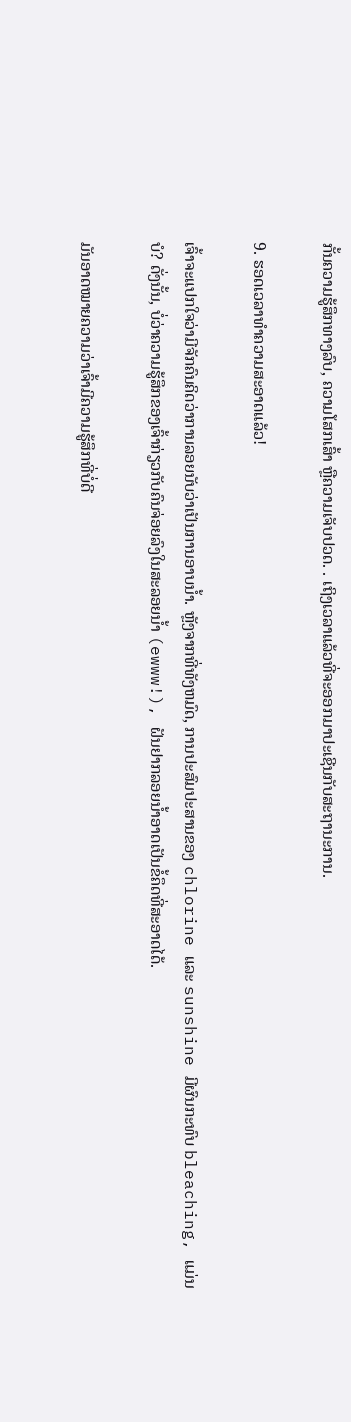ກັ້ນຄວາມຮູ້ສຶກທາງລົບ, ຄວາມໂສກເສົ້າ ຫຼືຄວາມເຈັບປວດ. . ເຖິງເວລາແລ້ວທີ່ຈະອອກມາປະເຊີນກັບສະຖານະການ.

9. ຮອດເວລາທຳຄວາມສະອາດແລ້ວ!

ເຈົ້າຈະແປກໃຈວ່າມີຈັກຄົນຄິດວ່າການລອຍນັບວ່າເປັນການອາບນໍ້າ. ຫຼັງຈາກທີ່ທັງຫມົດ, ການປະສົມປະສານຂອງ chlorine ແລະ sunshine ມີຜົນກະທົບ bleaching, ແມ່ນບໍ? ດັ່ງນັ້ນ, ບໍ່ວ່າຄວາມຮູ້ສຶກຂອງເຈົ້າກ່ຽວກັບຄົນຈ່ອຍລົງໃນສະລອຍນໍ້າ (ewww!), ຝັນຢາກລອຍນໍ້າອາດເປັນຂໍ້ຄຶດທີ່ສະອາດໄດ້.

ມັນອາດໝາຍຄວາມວ່າເຈົ້າມີຄວາມຮູ້ສຶກທີ່ບໍ່ດີ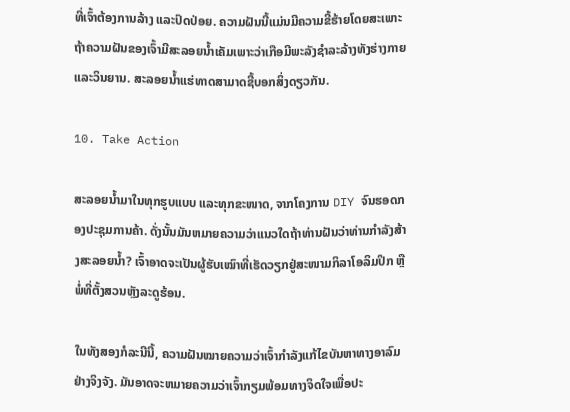ທີ່ເຈົ້າຕ້ອງການລ້າງ ແລະປົດປ່ອຍ. ຄວາມຝັນນີ້ແມ່ນມີຄວາມຂີ້ຮ້າຍໂດຍສະເພາະຖ້າຄວາມຝັນຂອງເຈົ້າມີສະລອຍນ້ຳເຄັມເພາະວ່າເກືອມີພະລັງຊໍາລະລ້າງທັງຮ່າງກາຍແລະວິນຍານ. ສະລອຍນ້ຳແຮ່ທາດສາມາດຊີ້ບອກສິ່ງດຽວກັນ.

10. Take Action

ສະລອຍນ້ຳມາໃນທຸກຮູບແບບ ແລະທຸກຂະໜາດ, ຈາກໂຄງການ DIY ຈົນຮອດກອງປະຊຸມການຄ້າ. ດັ່ງນັ້ນມັນຫມາຍຄວາມວ່າແນວໃດຖ້າທ່ານຝັນວ່າທ່ານກໍາລັງສ້າງສະລອຍນ້ຳ? ເຈົ້າອາດຈະເປັນຜູ້ຮັບເໝົາທີ່ເຮັດວຽກຢູ່ສະໜາມກິລາໂອລິມປິກ ຫຼືພໍ່ທີ່ຕັ້ງສວນຫຼັງລະດູຮ້ອນ.

ໃນທັງສອງກໍລະນີນີ້, ຄວາມຝັນໝາຍຄວາມວ່າເຈົ້າກຳລັງແກ້ໄຂບັນຫາທາງອາລົມຢ່າງຈິງຈັງ. ມັນອາດຈະຫມາຍຄວາມວ່າເຈົ້າກຽມພ້ອມທາງຈິດໃຈເພື່ອປະ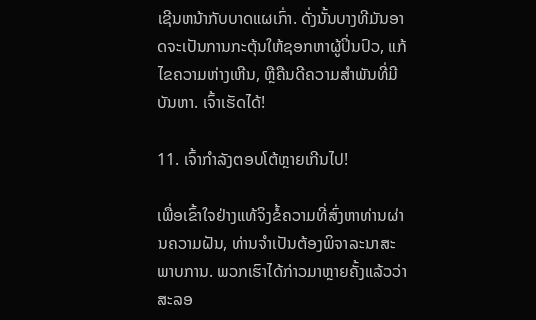ເຊີນຫນ້າກັບບາດແຜເກົ່າ. ດັ່ງນັ້ນບາງທີມັນອາດຈະເປັນການກະຕຸ້ນໃຫ້ຊອກຫາຜູ້ປິ່ນປົວ, ແກ້ໄຂຄວາມຫ່າງເຫີນ, ຫຼືຄືນດີຄວາມສໍາພັນທີ່ມີບັນຫາ. ເຈົ້າເຮັດໄດ້!

11. ເຈົ້າກຳລັງຕອບໂຕ້ຫຼາຍເກີນໄປ!

ເພື່ອເຂົ້າໃຈຢ່າງແທ້ຈິງຂໍ້ຄວາມທີ່ສົ່ງຫາທ່ານຜ່ານຄວາມຝັນ, ທ່ານຈໍາເປັນຕ້ອງພິຈາລະນາສະພາບການ. ພວກເຮົາໄດ້ກ່າວມາຫຼາຍຄັ້ງແລ້ວວ່າສະລອ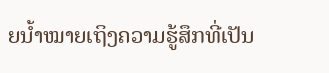ຍນ້ຳໝາຍເຖິງຄວາມຮູ້ສຶກທີ່ເປັນ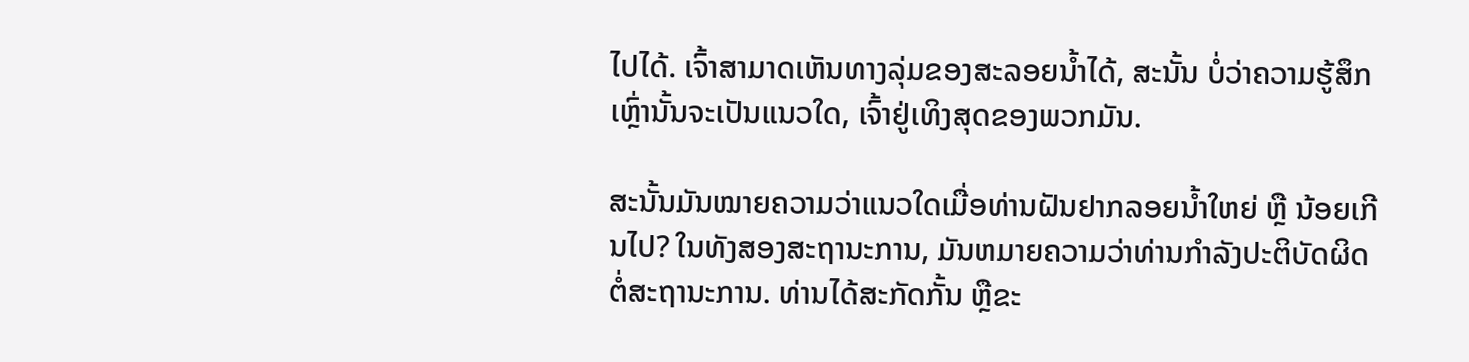ໄປໄດ້. ເຈົ້າສາມາດເຫັນທາງລຸ່ມຂອງສະລອຍນ້ຳໄດ້, ສະນັ້ນ ບໍ່ວ່າຄວາມຮູ້ສຶກເຫຼົ່ານັ້ນຈະເປັນແນວໃດ, ເຈົ້າຢູ່ເທິງສຸດຂອງພວກມັນ.

ສະນັ້ນມັນໝາຍຄວາມວ່າແນວໃດເມື່ອທ່ານຝັນຢາກລອຍນ້ຳໃຫຍ່ ຫຼື ນ້ອຍເກີນໄປ? ໃນທັງສອງສະຖານະການ, ມັນຫມາຍຄວາມວ່າທ່ານກໍາລັງປະຕິບັດຜິດຕໍ່ສະຖານະການ. ທ່ານໄດ້ສະກັດກັ້ນ ຫຼືຂະ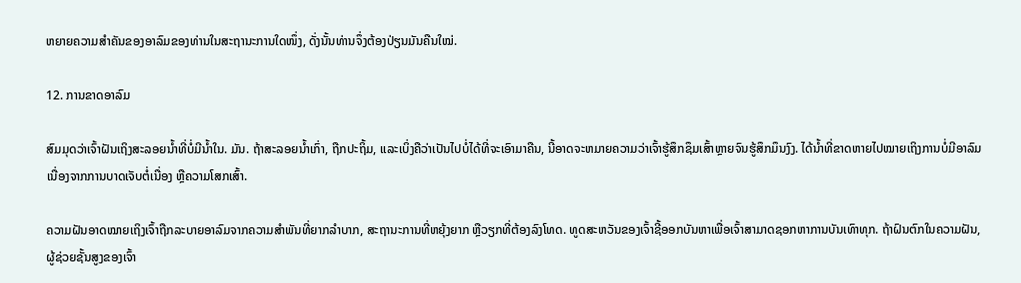ຫຍາຍຄວາມສຳຄັນຂອງອາລົມຂອງທ່ານໃນສະຖານະການໃດໜຶ່ງ, ດັ່ງນັ້ນທ່ານຈຶ່ງຕ້ອງປ່ຽນມັນຄືນໃໝ່.

12. ການຂາດອາລົມ

ສົມມຸດວ່າເຈົ້າຝັນເຖິງສະລອຍນ້ຳທີ່ບໍ່ມີນ້ຳໃນ. ມັນ. ຖ້າສະລອຍນ້ຳເກົ່າ, ຖືກປະຖິ້ມ, ແລະເບິ່ງຄືວ່າເປັນໄປບໍ່ໄດ້ທີ່ຈະເອົາມາຄືນ, ນີ້ອາດຈະຫມາຍຄວາມວ່າເຈົ້າຮູ້ສຶກຊຶມເສົ້າຫຼາຍຈົນຮູ້ສຶກມຶນງົງ. ໄດ້ນໍ້າທີ່ຂາດຫາຍໄປໝາຍເຖິງການບໍ່ມີອາລົມເນື່ອງຈາກການບາດເຈັບຕໍ່ເນື່ອງ ຫຼືຄວາມໂສກເສົ້າ.

ຄວາມຝັນອາດໝາຍເຖິງເຈົ້າຖືກລະບາຍອາລົມຈາກຄວາມສຳພັນທີ່ຍາກລຳບາກ, ສະຖານະການທີ່ຫຍຸ້ງຍາກ ຫຼືວຽກທີ່ຕ້ອງລົງໂທດ. ທູດສະຫວັນຂອງເຈົ້າຊີ້ອອກບັນຫາເພື່ອເຈົ້າສາມາດຊອກຫາການບັນເທົາທຸກ. ຖ້າຝົນຕົກໃນຄວາມຝັນ, ຜູ້ຊ່ວຍຊັ້ນສູງຂອງເຈົ້າ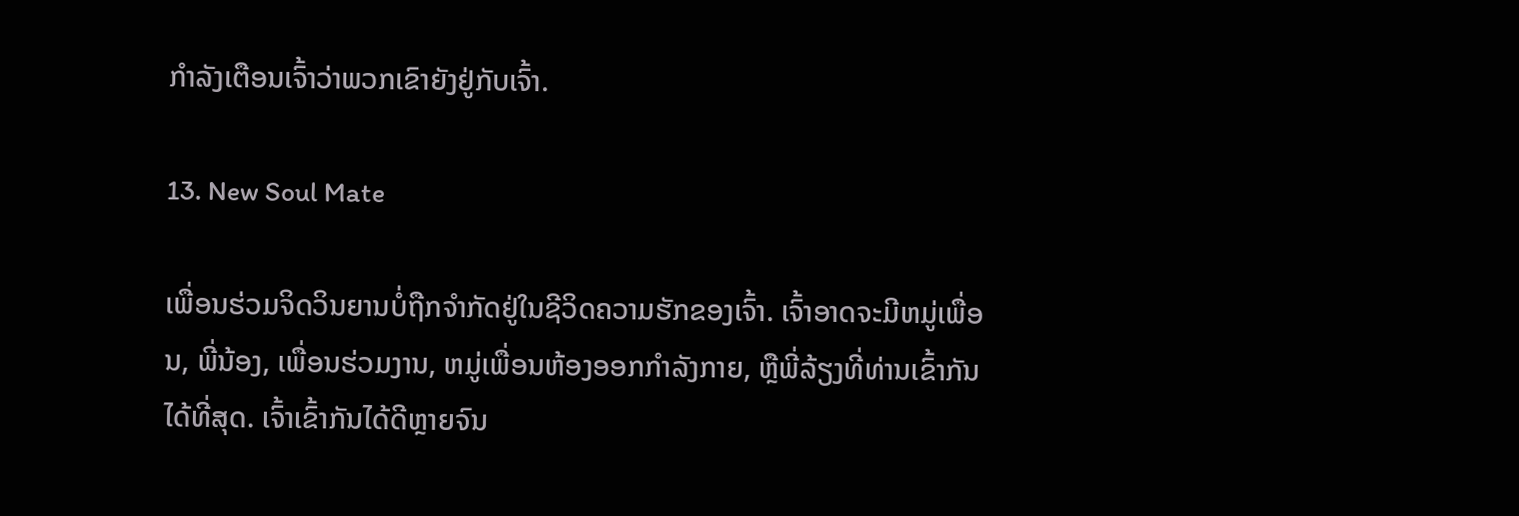ກໍາລັງເຕືອນເຈົ້າວ່າພວກເຂົາຍັງຢູ່ກັບເຈົ້າ.

13. New Soul Mate

ເພື່ອນຮ່ວມຈິດວິນຍານບໍ່ຖືກຈຳກັດຢູ່ໃນຊີວິດຄວາມຮັກຂອງເຈົ້າ. ເຈົ້າອາດຈະມີຫມູ່ເພື່ອນ, ພີ່ນ້ອງ, ເພື່ອນຮ່ວມງານ, ຫມູ່ເພື່ອນຫ້ອງອອກກໍາລັງກາຍ, ຫຼືພີ່ລ້ຽງທີ່ທ່ານເຂົ້າກັນໄດ້ທີ່ສຸດ. ເຈົ້າເຂົ້າກັນໄດ້ດີຫຼາຍຈົນ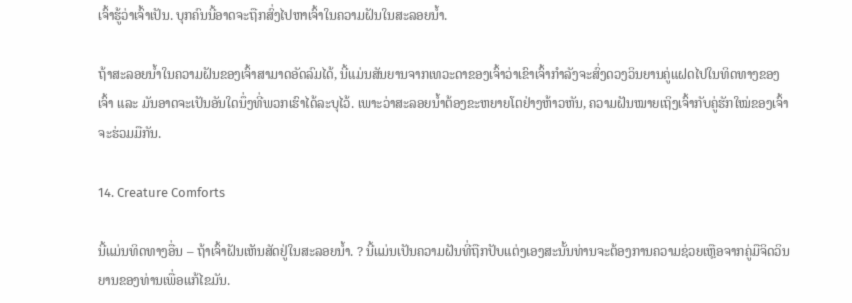ເຈົ້າຮູ້ວ່າເຈົ້າເປັນ. ບຸກຄົນນີ້ອາດຈະຖືກສົ່ງໄປຫາເຈົ້າໃນຄວາມຝັນໃນສະລອຍນ້ຳ.

ຖ້າສະລອຍນ້ຳໃນຄວາມຝັນຂອງເຈົ້າສາມາດອັດລົມໄດ້, ນີ້ແມ່ນສັນຍານຈາກເທວະດາຂອງເຈົ້າວ່າເຂົາເຈົ້າກຳລັງຈະສົ່ງດວງວິນຍານຄູ່ແຝດໄປໃນທິດທາງຂອງເຈົ້າ ແລະ ມັນອາດຈະເປັນອັນໃດນຶ່ງທີ່ພວກເຮົາໄດ້ລະບຸໄວ້. ເພາະວ່າສະລອຍນ້ຳຕ້ອງຂະຫຍາຍໂຕຢ່າງຫ້າວຫັນ, ຄວາມຝັນໝາຍເຖິງເຈົ້າກັບຄູ່ຮັກໃໝ່ຂອງເຈົ້າຈະຮ່ວມມືກັນ.

14. Creature Comforts

ນີ້ແມ່ນທິດທາງອື່ນ – ຖ້າເຈົ້າຝັນເຫັນສັດຢູ່ໃນສະລອຍນໍ້າ. ? ນີ້ແມ່ນເປັນຄວາມຝັນທີ່ຖືກປັບແຕ່ງເອງສະນັ້ນທ່ານຈະຕ້ອງການຄວາມຊ່ວຍເຫຼືອຈາກຄູ່ມືຈິດວິນຍານຂອງທ່ານເພື່ອແກ້ໄຂມັນ.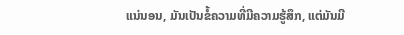ແນ່ນອນ, ມັນເປັນຂໍ້ຄວາມທີ່ມີຄວາມຮູ້ສຶກ, ແຕ່ມັນມີ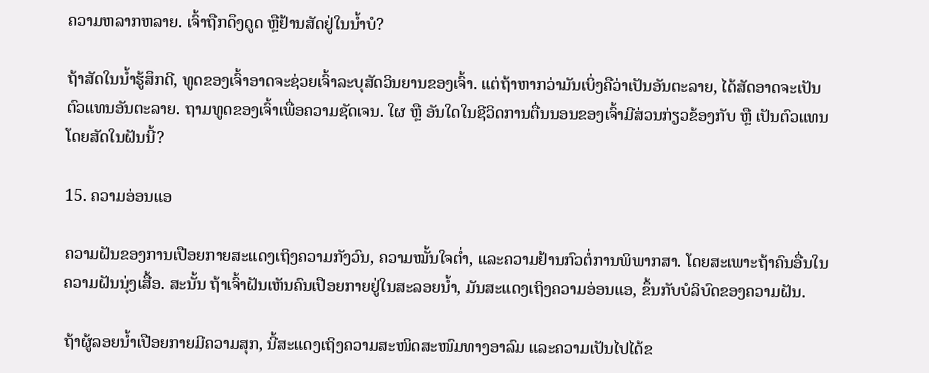ຄວາມຫລາກຫລາຍ. ເຈົ້າຖືກດຶງດູດ ຫຼືຢ້ານສັດຢູ່ໃນນໍ້າບໍ?

ຖ້າສັດໃນນໍ້າຮູ້ສຶກດີ, ທູດຂອງເຈົ້າອາດຈະຊ່ວຍເຈົ້າລະບຸສັດວິນຍານຂອງເຈົ້າ. ແຕ່ຖ້າຫາກວ່າມັນເບິ່ງຄືວ່າເປັນອັນຕະລາຍ, ໄດ້ສັດອາດຈະເປັນຕົວແທນອັນຕະລາຍ. ຖາມທູດຂອງເຈົ້າເພື່ອຄວາມຊັດເຈນ. ໃຜ ຫຼື ອັນໃດໃນຊີວິດການຕື່ນນອນຂອງເຈົ້າມີສ່ວນກ່ຽວຂ້ອງກັບ ຫຼື ເປັນຕົວແທນໂດຍສັດໃນຝັນນີ້?

15. ຄວາມອ່ອນແອ

ຄວາມຝັນຂອງການເປືອຍກາຍສະແດງເຖິງຄວາມກັງວົນ, ຄວາມໝັ້ນໃຈຕໍ່າ, ແລະຄວາມຢ້ານກົວຕໍ່ການພິພາກສາ. ໂດຍສະເພາະຖ້າຄົນອື່ນໃນຄວາມຝັນນຸ່ງເສື້ອ. ສະນັ້ນ ຖ້າເຈົ້າຝັນເຫັນຄົນເປືອຍກາຍຢູ່ໃນສະລອຍນໍ້າ, ມັນສະແດງເຖິງຄວາມອ່ອນແອ, ຂຶ້ນກັບບໍລິບົດຂອງຄວາມຝັນ.

ຖ້າຜູ້ລອຍນໍ້າເປືອຍກາຍມີຄວາມສຸກ, ນີ້ສະແດງເຖິງຄວາມສະໜິດສະໜົມທາງອາລົມ ແລະຄວາມເປັນໄປໄດ້ຂ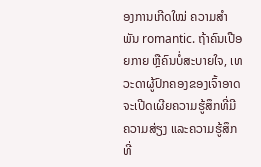ອງການເກີດໃໝ່ ຄວາມສຳພັນ romantic. ຖ້າຄົນເປືອຍກາຍ ຫຼືຄົນບໍ່ສະບາຍໃຈ, ເທວະດາຜູ້ປົກຄອງຂອງເຈົ້າອາດຈະເປີດເຜີຍຄວາມຮູ້ສຶກທີ່ມີຄວາມສ່ຽງ ແລະຄວາມຮູ້ສຶກທີ່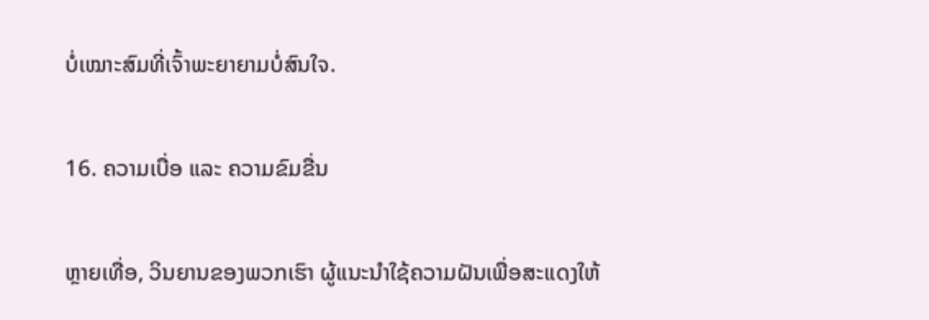ບໍ່ເໝາະສົມທີ່ເຈົ້າພະຍາຍາມບໍ່ສົນໃຈ.

16. ຄວາມເບື່ອ ແລະ ຄວາມຂົມຂື່ນ

ຫຼາຍເທື່ອ, ວິນຍານຂອງພວກເຮົາ ຜູ້ແນະນຳໃຊ້ຄວາມຝັນເພື່ອສະແດງໃຫ້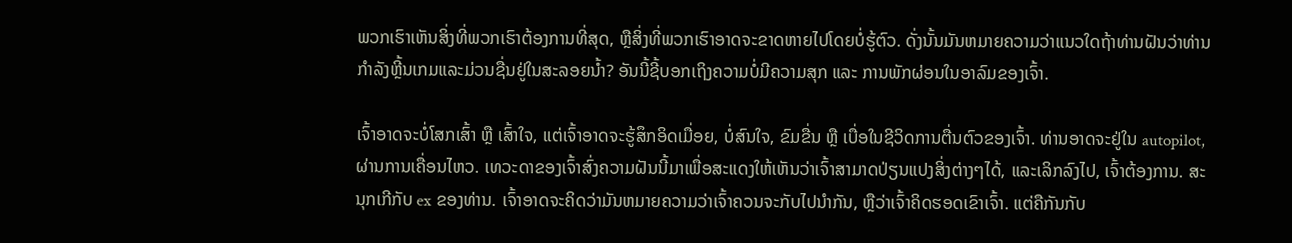ພວກເຮົາເຫັນສິ່ງທີ່ພວກເຮົາຕ້ອງການທີ່ສຸດ, ຫຼືສິ່ງທີ່ພວກເຮົາອາດຈະຂາດຫາຍໄປໂດຍບໍ່ຮູ້ຕົວ. ດັ່ງນັ້ນມັນຫມາຍຄວາມວ່າແນວໃດຖ້າທ່ານຝັນວ່າທ່ານກໍາລັງຫຼີ້ນເກມແລະມ່ວນຊື່ນຢູ່ໃນສະລອຍນ້ຳ? ອັນນີ້ຊີ້ບອກເຖິງຄວາມບໍ່ມີຄວາມສຸກ ແລະ ການພັກຜ່ອນໃນອາລົມຂອງເຈົ້າ.

ເຈົ້າອາດຈະບໍ່ໂສກເສົ້າ ຫຼື ເສົ້າໃຈ, ແຕ່ເຈົ້າອາດຈະຮູ້ສຶກອິດເມື່ອຍ, ບໍ່ສົນໃຈ, ຂົມຂື່ນ ຫຼື ເບື່ອໃນຊີວິດການຕື່ນຕົວຂອງເຈົ້າ. ທ່ານອາດຈະຢູ່ໃນ autopilot, ຜ່ານການເຄື່ອນໄຫວ. ເທວະດາຂອງເຈົ້າສົ່ງຄວາມຝັນນີ້ມາເພື່ອສະແດງໃຫ້ເຫັນວ່າເຈົ້າສາມາດປ່ຽນແປງສິ່ງຕ່າງໆໄດ້, ແລະເລິກລົງໄປ, ເຈົ້າຕ້ອງການ. ສະນຸກເກີກັບ ex ຂອງທ່ານ. ເຈົ້າອາດຈະຄິດວ່າມັນຫມາຍຄວາມວ່າເຈົ້າຄວນຈະກັບໄປນໍາກັນ, ຫຼືວ່າເຈົ້າຄິດຮອດເຂົາເຈົ້າ. ແຕ່ຄືກັນກັບ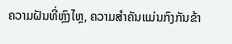ຄວາມຝັນທີ່ຫຼົງໄຫຼ, ຄວາມສໍາຄັນແມ່ນກົງກັນຂ້າ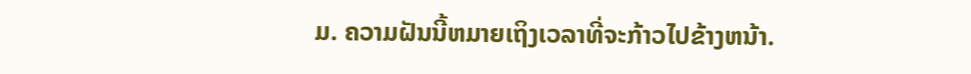ມ. ຄວາມຝັນນີ້ຫມາຍເຖິງເວລາທີ່ຈະກ້າວໄປຂ້າງຫນ້າ.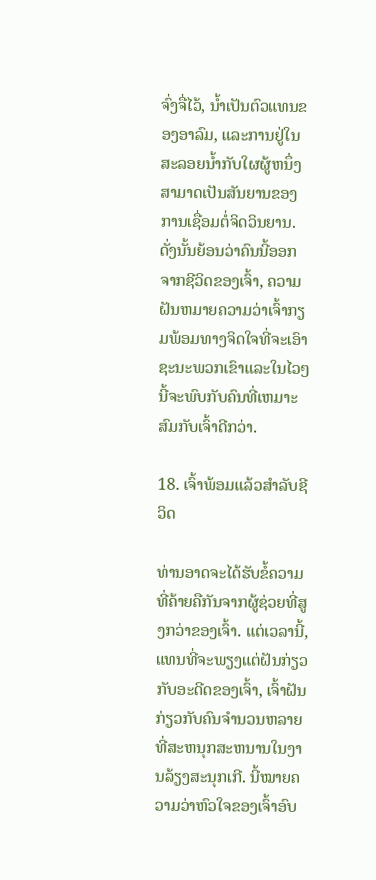ຈົ່ງຈື່ໄວ້, ນ້ຳເປັນຕົວແທນຂອງອາລົມ, ແລະການຢູ່ໃນສະລອຍນ້ຳກັບໃຜຜູ້ຫນຶ່ງສາມາດເປັນສັນຍານຂອງການເຊື່ອມຕໍ່ຈິດວິນຍານ. ດັ່ງນັ້ນຍ້ອນວ່າຄົນນີ້ອອກຈາກຊີວິດຂອງເຈົ້າ, ຄວາມຝັນຫມາຍຄວາມວ່າເຈົ້າກຽມພ້ອມທາງຈິດໃຈທີ່ຈະເອົາຊະນະພວກເຂົາແລະໃນໄວໆນີ້ຈະພົບກັບຄົນທີ່ເຫມາະສົມກັບເຈົ້າດີກວ່າ.

18. ເຈົ້າພ້ອມແລ້ວສໍາລັບຊີວິດ

ທ່ານອາດຈະໄດ້ຮັບຂໍ້ຄວາມທີ່ຄ້າຍຄືກັນຈາກຜູ້ຊ່ວຍທີ່ສູງກວ່າຂອງເຈົ້າ. ແຕ່ເວລານີ້, ແທນທີ່ຈະພຽງແຕ່ຝັນກ່ຽວກັບອະດີດຂອງເຈົ້າ, ເຈົ້າຝັນກ່ຽວກັບຄົນຈໍານວນຫລາຍທີ່ສະຫນຸກສະຫນານໃນງານລ້ຽງສະນຸກເກີ. ນີ້ໝາຍຄວາມວ່າຫົວໃຈຂອງເຈົ້າອົບ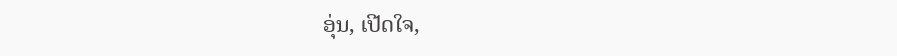ອຸ່ນ, ເປີດໃຈ,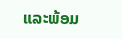ແລະພ້ອມ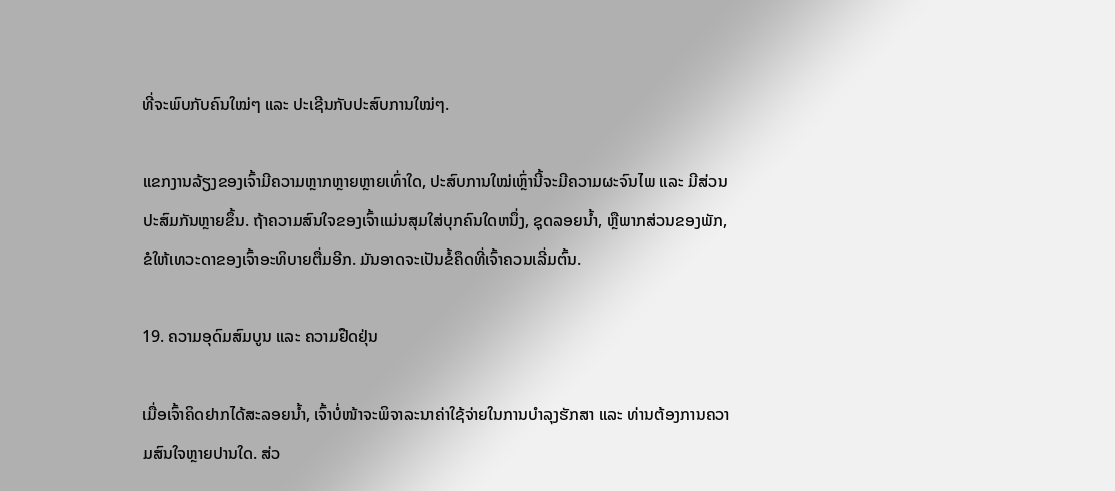ທີ່ຈະພົບກັບຄົນໃໝ່ໆ ແລະ ປະເຊີນກັບປະສົບການໃໝ່ໆ.

ແຂກງານລ້ຽງຂອງເຈົ້າມີຄວາມຫຼາກຫຼາຍຫຼາຍເທົ່າໃດ, ປະສົບການໃໝ່ເຫຼົ່ານີ້ຈະມີຄວາມຜະຈົນໄພ ແລະ ມີສ່ວນປະສົມກັນຫຼາຍຂຶ້ນ. ຖ້າຄວາມສົນໃຈຂອງເຈົ້າແມ່ນສຸມໃສ່ບຸກຄົນໃດຫນຶ່ງ, ຊຸດລອຍນ້ຳ, ຫຼືພາກສ່ວນຂອງພັກ, ຂໍໃຫ້ເທວະດາຂອງເຈົ້າອະທິບາຍຕື່ມອີກ. ມັນອາດຈະເປັນຂໍ້ຄຶດທີ່ເຈົ້າຄວນເລີ່ມຕົ້ນ.

19. ຄວາມອຸດົມສົມບູນ ແລະ ຄວາມຢືດຢຸ່ນ

ເມື່ອເຈົ້າຄິດຢາກໄດ້ສະລອຍນ້ຳ, ເຈົ້າບໍ່ໜ້າຈະພິຈາລະນາຄ່າໃຊ້ຈ່າຍໃນການບຳລຸງຮັກສາ ແລະ ທ່ານຕ້ອງການຄວາມສົນໃຈຫຼາຍປານໃດ. ສ່ວ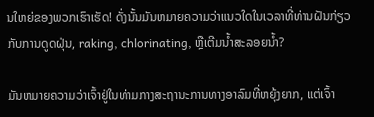ນໃຫຍ່ຂອງພວກເຮົາເຮັດ! ດັ່ງນັ້ນມັນຫມາຍຄວາມວ່າແນວໃດໃນເວລາທີ່ທ່ານຝັນກ່ຽວກັບການດູດຝຸ່ນ, raking, chlorinating, ຫຼືເຕີມນ້ຳສະລອຍນ້ຳ?

ມັນຫມາຍຄວາມວ່າເຈົ້າຢູ່ໃນທ່າມກາງສະຖານະການທາງອາລົມທີ່ຫຍຸ້ງຍາກ, ແຕ່ເຈົ້າ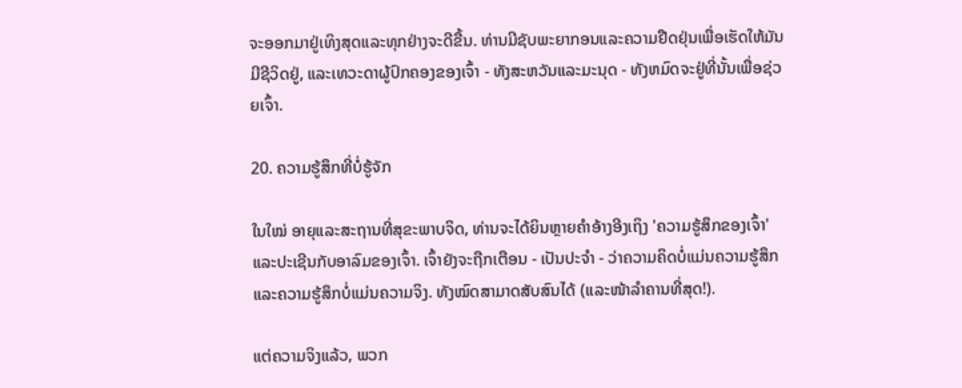ຈະອອກມາຢູ່ເທິງສຸດແລະທຸກຢ່າງຈະດີຂື້ນ. ທ່ານມີຊັບພະຍາກອນແລະຄວາມຢືດຢຸ່ນເພື່ອເຮັດໃຫ້ມັນມີຊີວິດຢູ່, ແລະເທວະດາຜູ້ປົກຄອງຂອງເຈົ້າ - ທັງສະຫວັນແລະມະນຸດ - ທັງຫມົດຈະຢູ່ທີ່ນັ້ນເພື່ອຊ່ວຍເຈົ້າ.

20. ຄວາມຮູ້ສຶກທີ່ບໍ່ຮູ້ຈັກ

ໃນໃໝ່ ອາຍຸແລະສະຖານທີ່ສຸຂະພາບຈິດ, ທ່ານຈະໄດ້ຍິນຫຼາຍຄໍາອ້າງອີງເຖິງ 'ຄວາມຮູ້ສຶກຂອງເຈົ້າ' ແລະປະເຊີນກັບອາລົມຂອງເຈົ້າ. ເຈົ້າຍັງຈະຖືກເຕືອນ - ເປັນປະຈໍາ - ວ່າຄວາມຄິດບໍ່ແມ່ນຄວາມຮູ້ສຶກແລະຄວາມຮູ້ສຶກບໍ່ແມ່ນຄວາມຈິງ. ທັງໝົດສາມາດສັບສົນໄດ້ (ແລະໜ້າລຳຄານທີ່ສຸດ!).

ແຕ່ຄວາມຈິງແລ້ວ, ພວກ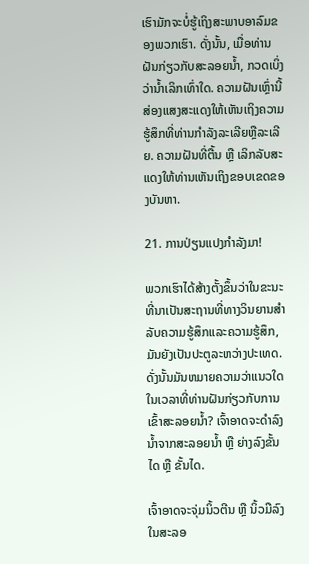ເຮົາມັກຈະບໍ່ຮູ້ເຖິງສະພາບອາລົມຂອງພວກເຮົາ. ດັ່ງນັ້ນ, ເມື່ອທ່ານຝັນກ່ຽວກັບສະລອຍນ້ຳ, ກວດເບິ່ງວ່ານ້ຳເລິກເທົ່າໃດ. ຄວາມຝັນເຫຼົ່ານີ້ສ່ອງແສງສະແດງໃຫ້ເຫັນເຖິງຄວາມຮູ້ສຶກທີ່ທ່ານກໍາລັງລະເລີຍຫຼືລະເລີຍ. ຄວາມຝັນທີ່ຕື້ນ ຫຼື ເລິກລັບສະແດງໃຫ້ທ່ານເຫັນເຖິງຂອບເຂດຂອງບັນຫາ.

21. ການປ່ຽນແປງກຳລັງມາ!

ພວກເຮົາໄດ້ສ້າງຕັ້ງຂຶ້ນວ່າໃນຂະນະທີ່ນາເປັນສະຖານທີ່ທາງວິນຍານສໍາລັບຄວາມຮູ້ສຶກແລະຄວາມຮູ້ສຶກ, ມັນຍັງເປັນປະຕູລະຫວ່າງປະເທດ. ດັ່ງນັ້ນມັນຫມາຍຄວາມວ່າແນວໃດໃນເວລາທີ່ທ່ານຝັນກ່ຽວກັບການເຂົ້າສະລອຍນ້ຳ? ເຈົ້າອາດຈະດຳລົງນ້ຳຈາກສະລອຍນ້ຳ ຫຼື ຍ່າງລົງຂັ້ນໄດ ຫຼື ຂັ້ນໄດ.

ເຈົ້າອາດຈະຈຸ່ມນິ້ວຕີນ ຫຼື ນິ້ວມືລົງໃນສະລອ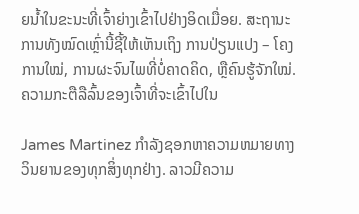ຍນ້ຳໃນຂະນະທີ່ເຈົ້າຍ່າງເຂົ້າໄປຢ່າງອິດເມື່ອຍ. ສະຖານະການທັງໝົດເຫຼົ່ານີ້ຊີ້ໃຫ້ເຫັນເຖິງ ການປ່ຽນແປງ – ໂຄງການໃໝ່, ການຜະຈົນໄພທີ່ບໍ່ຄາດຄິດ, ຫຼືຄົນຮູ້ຈັກໃໝ່. ຄວາມກະຕືລືລົ້ນຂອງເຈົ້າທີ່ຈະເຂົ້າໄປໃນ

James Martinez ກໍາລັງຊອກຫາຄວາມຫມາຍທາງວິນຍານຂອງທຸກສິ່ງທຸກຢ່າງ. ລາວມີຄວາມ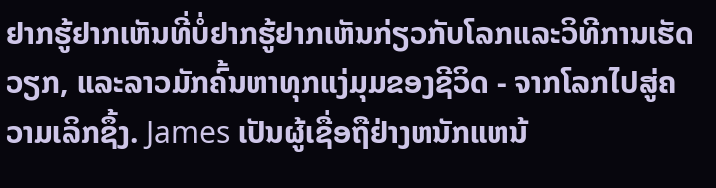ຢາກຮູ້ຢາກເຫັນທີ່ບໍ່ຢາກຮູ້ຢາກເຫັນກ່ຽວກັບໂລກແລະວິທີການເຮັດວຽກ, ແລະລາວມັກຄົ້ນຫາທຸກແງ່ມຸມຂອງຊີວິດ - ຈາກໂລກໄປສູ່ຄວາມເລິກຊຶ້ງ. James ເປັນຜູ້ເຊື່ອຖືຢ່າງຫນັກແຫນ້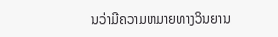ນວ່າມີຄວາມຫມາຍທາງວິນຍານ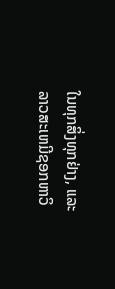ໃນທຸກສິ່ງທຸກຢ່າງ, ແລະລາວສະເຫມີຊອກຫາວິ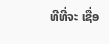ທີທີ່ຈະ ເຊື່ອ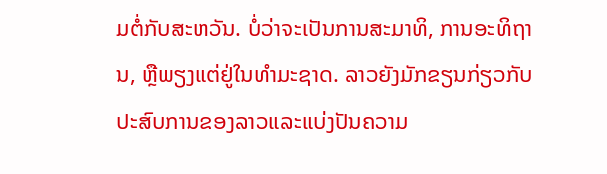ມຕໍ່ກັບສະຫວັນ. ບໍ່ວ່າຈະເປັນການສະມາທິ, ການອະທິຖານ, ຫຼືພຽງແຕ່ຢູ່ໃນທໍາມະຊາດ. ລາວຍັງມັກຂຽນກ່ຽວກັບປະສົບການຂອງລາວແລະແບ່ງປັນຄວາມ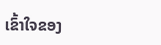ເຂົ້າໃຈຂອງ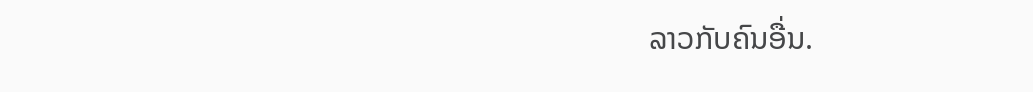ລາວກັບຄົນອື່ນ.